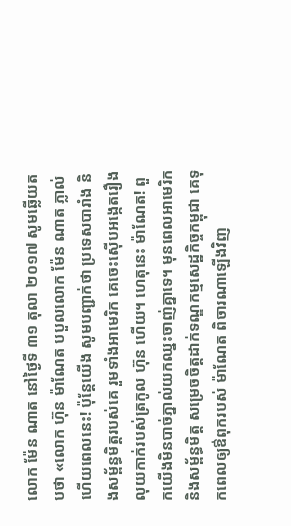លោក ម៉ែន ណាត នៅថ្ងៃទី ៣១ តុលា ២០១៧ សូមឆ្លើយតបថា «លោក ហ៊ុន ម៉ាណែត បបួលលោក ម៉ែន ណាត ភ្លាល់ហើយពេលនេះ! ប៉ុន្តែយើង សូមបញ្ជាក់ថា ប្រទេសបារាំង និងសម្ព័ន្ធមិត្តរបស់គេ រួមទាំងអាមេរិក គេចេះស៊ើបអង្កេតរឿងលុយកាក់របស់ត្រកូល ហ៊ុន ហើយ។ ហេតុនេះ ម៉ាណែត! ពួកយើងមិនបាច់ភ្នាល់យកឈ្នះចាញ់គ្នាទេ។ មុនពេលអាមេរិក និងសម្ព័ន្ធមិត្ត សម្រេចចិត្តដាក់ទណ្ឌកម្មសេដ្ឋកិច្ចកម្ពុជា គេទុកពេលឲ្យឳពុករបស់ ម៉ាណែត ពិចារណាឡើងវិញ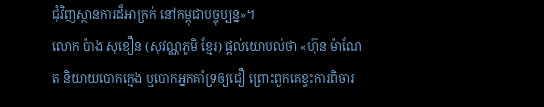ជុំវិញស្ថានការដ៏អាក្រក់ នៅកម្ពុជាបច្ចុប្បន្ន»។
លោក ប៉ាង សុខឿន (សុវណ្ណភូមិ ខ្មែរ) ផ្តល់យោបល់ថា «ហ៊ុន ម៉ាណែត និយាយបោកក្មេង ឬបោកអ្នកគាំទ្រឲ្យជឿ ព្រោះពួកគេខ្វះការពិចារ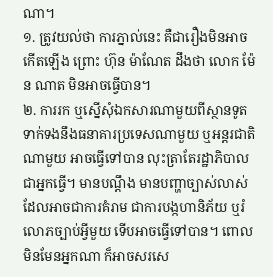ណា។
១. ត្រូវយល់ថា ការភ្នាល់នេះ គឺជារឿងមិនអាចកើតឡើង ព្រោះ ហ៊ុន ម៉ាណែត ដឹងថា លោក ម៉ែន ណាត មិនអាចធ្វើបាន។
២. ការរក ឬស្នើសុំឯកសារណាមួយពីស្ថានទូត ទាក់ទងនឹងធនាគារប្រទេសណាមួយ ឬអន្តរជាតិណាមួយ អាចធ្វើទៅបាន លុះត្រាតែរដ្ឋាភិបាល ជាអ្នកធ្វើ។ មានបណ្តឹង មានបញ្ហាច្បាស់លាស់ ដែលអាចជាការគំរាម ជាការបង្កហានិភ័យ ឬរំលោភច្បាប់អ្វីមួយ ទើបអាចធ្វើទៅបាន។ ពោលមិនមែនអ្នកណា ក៏អាចសរសេ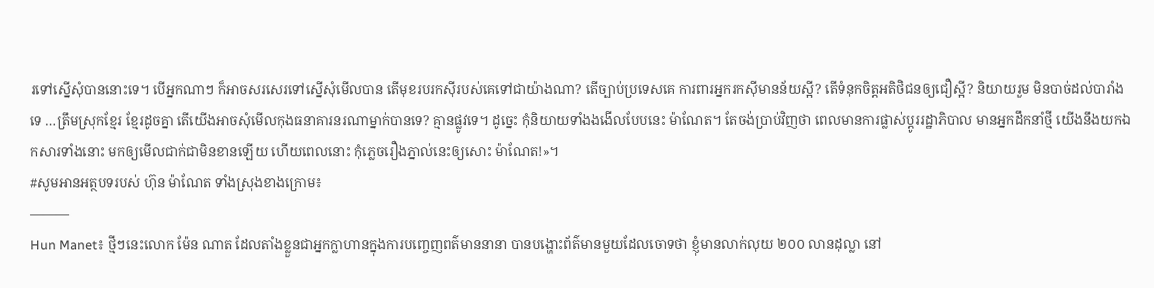រទៅស្នើសុំបាននោះទេ។ បើអ្នកណាៗ ក៏អាចសរសេរទៅស្នើសុំមើលបាន តើមុខរបរកស៊ីរបស់គេទៅជាយ៉ាងណា? តើច្បាប់ប្រទេសគេ ការពារអ្នករកស៊ីមានន័យស្អី? តើទំនុកចិត្តអតិថិជនឲ្យជឿស្អី? និយាយរួម មិនបាច់ដល់បារាំងទេ …ត្រឹមស្រុកខ្មែរ ខ្មែរដូចគ្នា តើយើងអាចសុំមើលកុងធនាគារនរណាម្នាក់បានទេ? គ្មានផ្លូវទេ។ ដូច្នេះ កុំនិយាយទាំងងងើលបែបនេះ ម៉ាណែត។ តែចង់ប្រាប់វិញថា ពេលមានការផ្លាស់ប្តូររដ្ឋាភិបាល មានអ្នកដឹកនាំថ្មី យើងនឹងយកឯកសារទាំងនោះ មកឲ្យមើលជាក់ជាមិនខានឡើយ ហើយពេលនោះ កុំភ្លេចរឿងភ្នាល់នេះឲ្យសោះ ម៉ាណែត!»។
#សូមអានអត្ថបទរបស់ ហ៊ុន ម៉ាណែត ទាំងស្រុងខាងក្រោម៖
———
Hun Manet៖ ថ្មីៗនេះលោក ម៉ែន ណាត ដែលតាំងខ្លួនជាអ្នកក្លាហានក្នុងការបញ្ចេញពត៌មាននានា បានបង្ហោះព័ត៌មានមួយដែលចោទថា ខ្ញុំមានលាក់លុយ ២០០ លានដុល្លា នៅ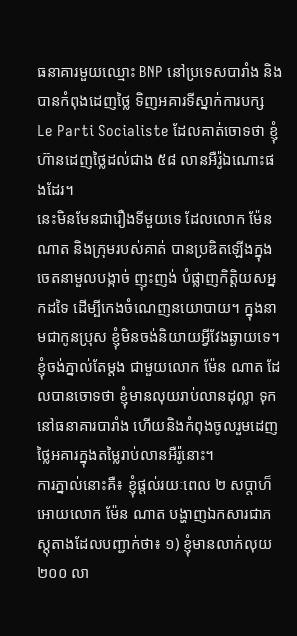ធនាគារមួយឈ្មោះ BNP នៅប្រទេសបារាំង និងបានកំពុងដេញថ្លៃ ទិញអគារទីស្នាក់ការបក្ស Le Parti Socialiste ដែលគាត់ចោទថា ខ្ញុំ ហ៊ានដេញថ្លៃដល់ជាង ៥៨ លានអឺរ៉ូឯណោះផងដែរ។
នេះមិនមែនជារឿងទីមួយទេ ដែលលោក ម៉ែន ណាត និងក្រុមរបស់គាត់ បានប្រឌិតឡេីងក្នុងចេតនាមួលបង្កាច់ ញុះញង់ បំផ្លាញកិត្តិយសអ្នកដទៃ ដេីម្បីកេងចំណេញនយោបាយ។ ក្នុងនាមជាកូនប្រុស ខ្ញុំមិនចង់និយាយអ្វីវែងឆ្ងាយទេ។ ខ្ញុំចង់ភ្នាល់តែម្តង ជាមួយលោក ម៉ែន ណាត ដែលបានចោទថា ខ្ញុំមានលុយរាប់លានដុល្លា ទុកនៅធនាគារបារាំង ហេីយនិងកំពុងចូលរួមដេញថ្លៃអគារក្នុងតម្លៃរាប់លានអឺរ៉ូនោះ។
ការភ្នាល់នោះគឺ៖ ខ្ញុំផ្តល់រយៈពេល ២ សប្តាហ៏អោយលោក ម៉ែន ណាត បង្ហាញឯកសារជាភស្តុតាងដែលបញ្ជាក់ថា៖ ១) ខ្ញុំមានលាក់លុយ ២០០ លា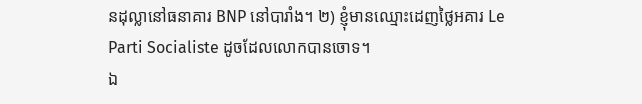នដុល្លានៅធនាគារ BNP នៅបារាំង។ ២) ខ្ញុំមានឈ្មោះដេញថ្លៃអគារ Le Parti Socialiste ដូចដែលលោកបានចោទ។
ឯ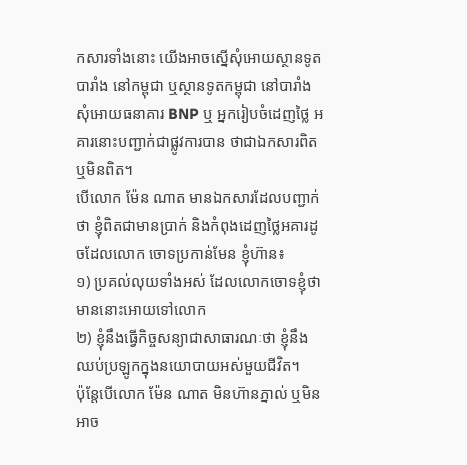កសារទាំងនោះ យើងអាចស្នើសុំអោយស្ថានទូតបារាំង នៅកម្ពុជា ឬស្ថានទូតកម្ពុជា នៅបារាំង សុំអោយធនាគារ BNP ឬ អ្នករៀបចំដេញថ្លៃ អគារនោះបញ្ជាក់ជាផ្លូវការបាន ថាជាឯកសារពិត ឬមិនពិត។
បើលោក ម៉ែន ណាត មានឯកសារដែលបញ្ជាក់ថា ខ្ញុំពិតជាមានប្រាក់ និងកំពុងដេញថ្លៃអគារដូចដែលលោក ចោទប្រកាន់មែន ខ្ញុំហ៊ាន៖
១) ប្រគល់លុយទាំងអស់ ដែលលោកចោទខ្ញុំថា មាននោះអោយទៅលោក
២) ខ្ញុំនឹងធ្វើកិច្ចសន្យាជាសាធារណៈថា ខ្ញុំនឹងឈប់ប្រឡូកក្នុងនយោបាយអស់មួយជីវិត។
ប៉ុន្តែបើលោក ម៉ែន ណាត មិនហ៊ានភ្នាល់ ឬមិនអាច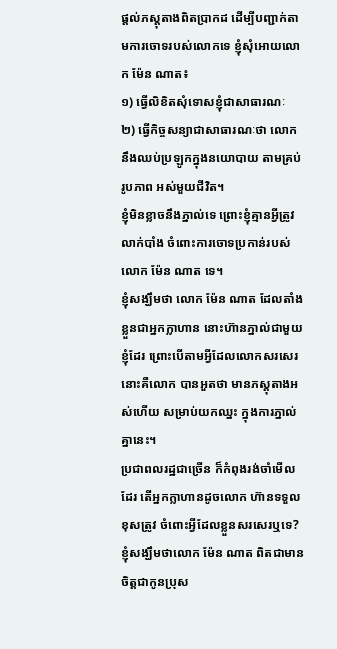ផ្តល់ភស្តុតាងពិតប្រាកដ ដើម្បីបញ្ជាក់តាមការចោទរបស់លោកទេ ខ្ញុំសុំអោយលោក ម៉ែន ណាត៖
១) ធ្វើលិខិតសុំទោសខ្ញុំជាសាធារណៈ
២) ធ្វើកិច្ចសន្យាជាសាធារណៈថា លោកនឹងឈប់ប្រឡូកក្នុងនយោបាយ តាមគ្រប់រូបភាព អស់មួយជីវិត។
ខ្ញុំមិនខ្លាចនឹងភ្នាល់ទេ ព្រោះខ្ញុំគ្មានអ្វីត្រូវលាក់បាំង ចំពោះការចោទប្រកាន់របស់លោក ម៉ែន ណាត ទេ។
ខ្ញុំសង្ឃឹមថា លោក ម៉ែន ណាត ដែលតាំងខ្លួនជាអ្នកក្លាហាន នោះហ៊ានភ្នាល់ជាមួយខ្ញុំដែរ ព្រោះបើតាមអ្វីដែលលោកសរសេរនោះគឺលោក បានអួតថា មានភស្តុតាងអស់ហើយ សម្រាប់យកឈ្នះ ក្នុងការភ្នាល់គ្នានេះ។
ប្រជាពលរដ្ឋជាច្រើន ក៏កំពុងរង់ចាំមើលដែរ តើអ្នកក្លាហានដូចលោក ហ៊ានទទួលខុសត្រូវ ចំពោះអ្វីដែលខ្លួនសរសេរឬទេ? ខ្ញុំសង្ឃឹមថាលោក ម៉ែន ណាត ពិតជាមានចិត្តជាកូនប្រុស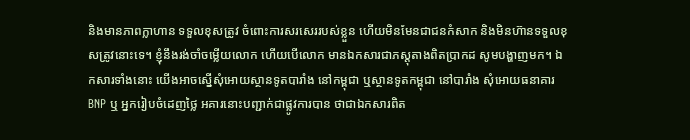និងមានភាពក្លាហាន ទទួលខុសត្រូវ ចំពោះការសរសេររបស់ខ្លួន ហើយមិនមែនជាជនកំសាក និងមិនហ៊ានទទួលខុសត្រូវនោះទេ។ ខ្ញុំនឹងរង់ចាំចម្លើយលោក ហើយបើលោក មានឯកសារជាភស្តុតាងពិតប្រាកដ សូមបង្ហាញមក។ ឯកសារទាំងនោះ យើងអាចស្នើសុំអោយស្ថានទូតបារាំង នៅកម្ពុជា ឬស្ថានទូតកម្ពុជា នៅបារាំង សុំអោយធនាគារ BNP ឬ អ្នករៀបចំដេញថ្លៃ អគារនោះបញ្ជាក់ជាផ្លូវការបាន ថាជាឯកសារពិត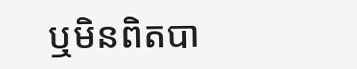ឬមិនពិតបា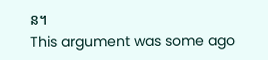ន។
This argument was some ago